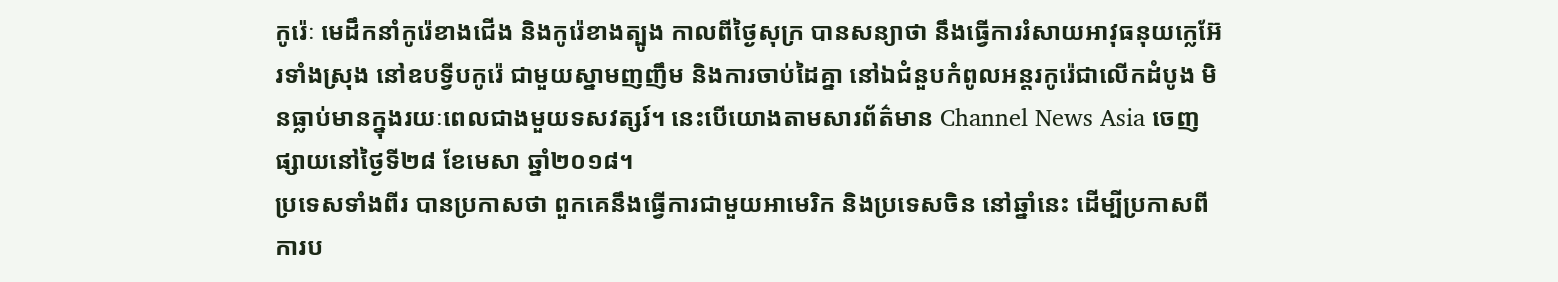កូរ៉េៈ មេដឹកនាំកូរ៉េខាងជើង និងកូរ៉េខាងត្បូង កាលពីថ្ងៃសុក្រ បានសន្យាថា នឹងធ្វើការរំសាយអាវុធនុយក្លេអ៊ែរទាំងស្រុង នៅឧបទ្វីបកូរ៉េ ជាមួយស្នាមញញឹម និងការចាប់ដៃគ្នា នៅឯជំនួបកំពូលអន្តរកូរ៉េជាលើកដំបូង មិនធ្លាប់មានក្នុងរយៈពេលជាងមួយទសវត្សរ៍។ នេះបើយោងតាមសារព័ត៌មាន Channel News Asia ចេញផ្សាយនៅថ្ងៃទី២៨ ខែមេសា ឆ្នាំ២០១៨។
ប្រទេសទាំងពីរ បានប្រកាសថា ពួកគេនឹងធ្វើការជាមួយអាមេរិក និងប្រទេសចិន នៅឆ្នាំនេះ ដើម្បីប្រកាសពីការប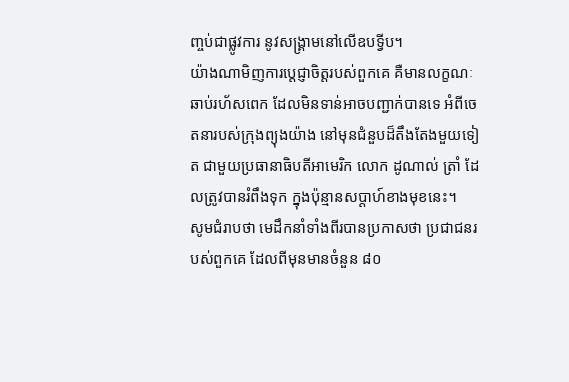ញ្ចប់ជាផ្លូវការ នូវសង្គ្រាមនៅលើឧបទ្វីប។
យ៉ាងណាមិញការប្តេជ្ញាចិត្តរបស់ពួកគេ គឺមានលក្ខណៈឆាប់រហ័សពេក ដែលមិនទាន់អាចបញ្ជាក់បានទេ អំពីចេតនារបស់ក្រុងព្យុងយ៉ាង នៅមុនជំនួបដ៏តឹងតែងមួយទៀត ជាមួយប្រធានាធិបតីអាមេរិក លោក ដូណាល់ ត្រាំ ដែលត្រូវបានរំពឹងទុក ក្នុងប៉ុន្មានសប្តាហ៍ខាងមុខនេះ។
សូមជំរាបថា មេដឹកនាំទាំងពីរបានប្រកាសថា ប្រជាជនរបស់ពួកគេ ដែលពីមុនមានចំនួន ៨០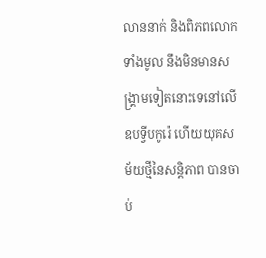លាននាក់ និងពិភពលោកទាំងមូល នឹងមិនមានសង្គ្រាមទៀតនោះទេនៅលើឧបទ្វីបកូរ៉េ ហើយយុគសម័យថ្មីនៃសន្តិភាព បានចាប់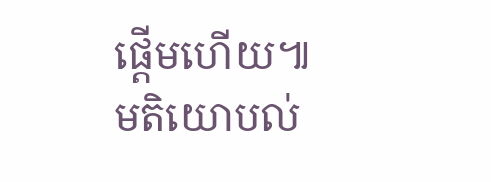ផ្តើមហើយ៕
មតិយោបល់